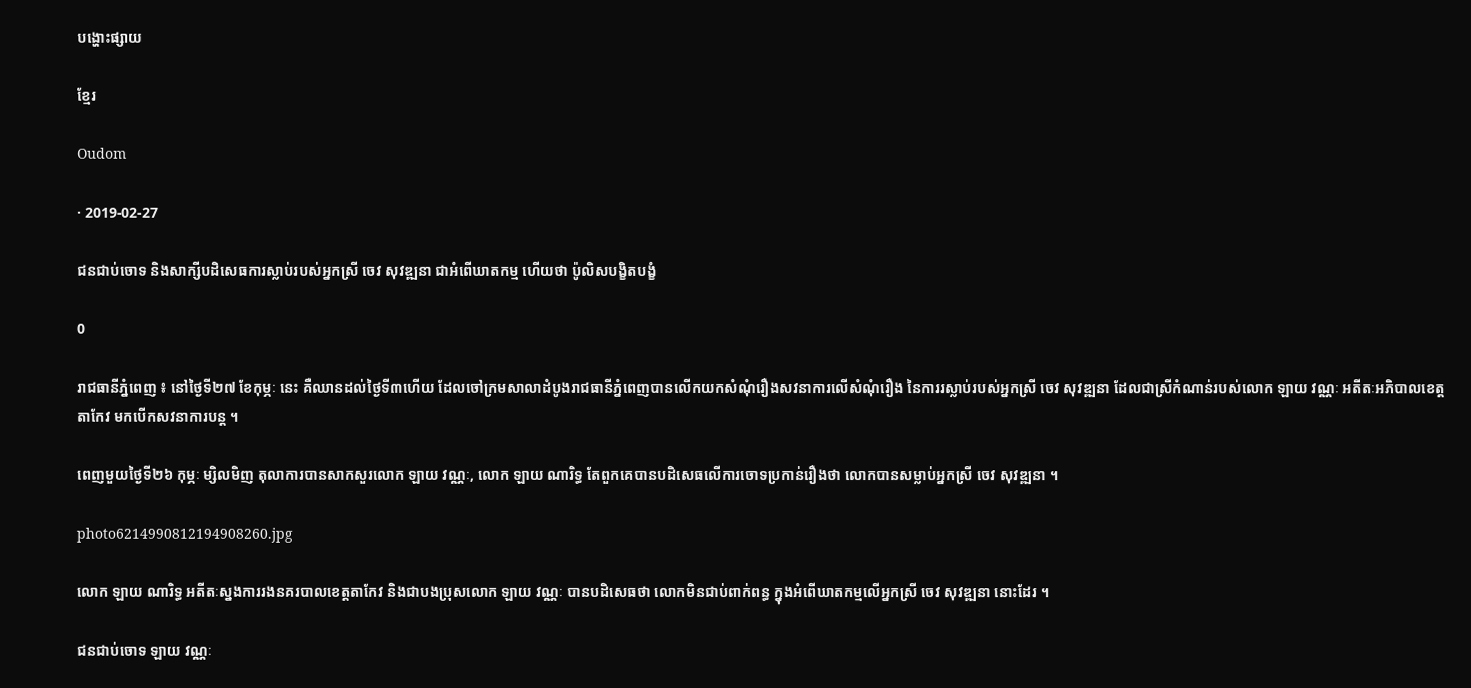បង្ហោះផ្សាយ

ខ្មែរ

Oudom

· 2019-02-27

ជនជាប់ចោទ និងសាក្សីបដិសេធការស្លាប់របស់អ្នកស្រី ចេវ សុវឌ្ឍនា ជាអំពើឃាតកម្ម ហើយថា ប៉ូលិសបង្ខិតបង្ខំ

0

រាជធានីភ្នំពេញ ៖ នៅថ្ងៃទី២៧ ខែកុម្ភៈ នេះ គឺឈានដល់ថ្ងៃទី៣ហើយ ដែលចៅក្រមសាលាដំបូងរាជធានីភ្នំពេញបានលើកយកសំណុំរឿងសវនាការលើសំណុំរឿង នៃការរស្លាប់របស់អ្នកស្រី ចេវ សុវឌ្ឍនា ដែលជាស្រីកំណាន់របស់លោក ឡាយ វណ្ណៈ អតីតៈអភិបាលខេត្តតាកែវ មកបើកសវនាការបន្ត ។

ពេញមួយថ្ងៃទី២៦ កុម្ភៈ ម្សិលមិញ តុលាការបានសាកសួរលោក ឡាយ វណ្ណៈ, លោក ឡាយ ណារិទ្ធ តែពួកគេបានបដិសេធលើការចោទប្រកាន់រឿងថា លោកបានសម្លាប់អ្នកស្រី ចេវ សុវឌ្ឍនា ។

photo6214990812194908260.jpg

លោក ឡាយ ណារិទ្ធ អតីតៈស្នងការរងនគរបាលខេត្តតាកែវ និងជាបងប្រុសលោក ឡាយ វណ្ណៈ បានបដិសេធថា លោកមិនជាប់ពាក់ពន្ធ ក្នុងអំពើឃាតកម្មលើអ្នកស្រី ចេវ សុវឌ្ឍនា នោះដែរ ។

ជនជាប់ចោទ ឡាយ វណ្ណៈ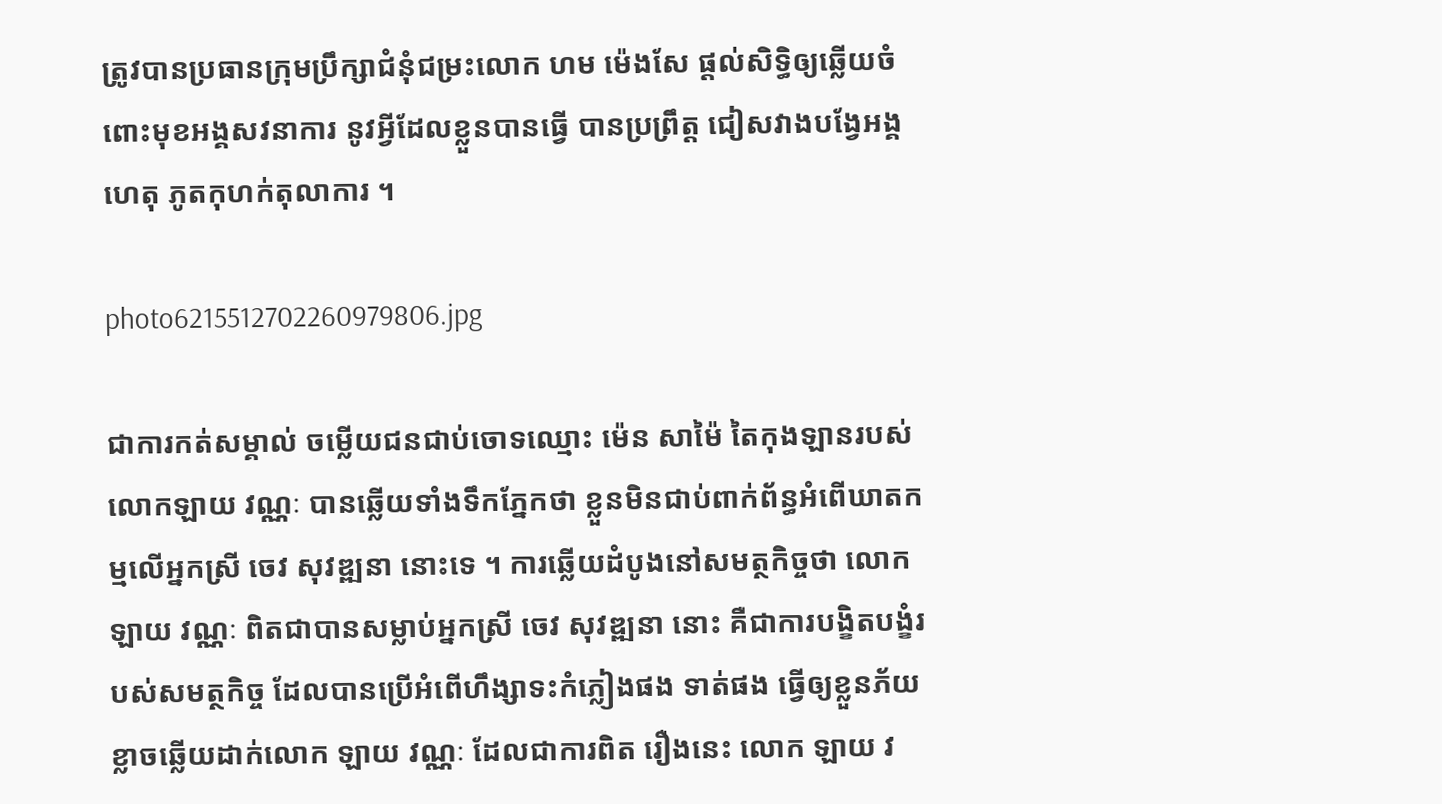ត្រូវបានប្រធានក្រុមប្រឹក្សាជំនុំជម្រះលោក ហម ម៉េងសែ ផ្តល់សិទ្ធិឲ្យឆ្លើយចំពោះមុខអង្គសវនាការ នូវអ្វីដែលខ្លួនបានធ្វើ បានប្រព្រឹត្ត ជៀសវាងបង្វែអង្គហេតុ ភូតកុហក់តុលាការ ។

photo6215512702260979806.jpg

ជាការកត់សម្គាល់ ចម្លើយជនជាប់ចោទឈ្មោះ ម៉េន សាម៉ៃ តៃកុងឡានរបស់លោកឡាយ វណ្ណៈ បានឆ្លើយទាំងទឹកភ្នែកថា ខ្លួនមិនជាប់ពាក់ព័ន្ធអំពើឃាតកម្មលើអ្នកស្រី ចេវ សុវឌ្ឍនា នោះទេ ។ ការឆ្លើយដំបូងនៅសមត្ថកិច្ចថា លោក ឡាយ វណ្ណៈ ពិតជាបានសម្លាប់អ្នកស្រី ចេវ សុវឌ្ឍនា នោះ គឺជាការបង្ខិតបង្ខំរបស់សមត្ថកិច្ច ដែលបានប្រើអំពើហឹង្សាទះកំភ្លៀងផង ទាត់ផង ធ្វើឲ្យខ្លួនភ័យខ្លាចឆ្លើយដាក់លោក ឡាយ វណ្ណៈ ដែលជាការពិត រឿងនេះ លោក ឡាយ វ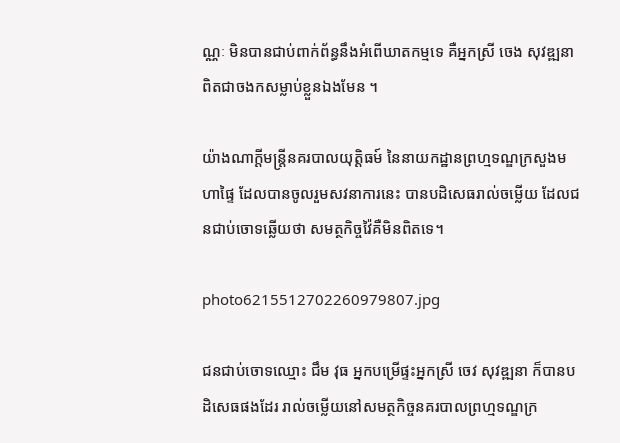ណ្ណៈ មិនបានជាប់ពាក់ព័ន្ធនឹងអំពើឃាតកម្មទេ គឺអ្នកស្រី ចេង សុវឌ្ឍនា ពិតជាចងកសម្លាប់ខ្លួនឯងមែន ។

យ៉ាងណាក្តីមន្រ្តីនគរបាលយុត្តិធម៍ នៃនាយកដ្ឋានព្រហ្មទណ្ឌក្រសួងមហាផ្ទៃ ដែលបានចូលរួមសវនាការនេះ បានបដិសេធរាល់ចម្លើយ ដែលជនជាប់ចោទឆ្លើយថា សមត្ថកិច្ចវ៉ៃគឺមិនពិតទេ។

photo6215512702260979807.jpg

ជនជាប់ចោទឈ្មោះ ជឹម វុធ អ្នកបម្រើផ្ទះអ្នកស្រី ចេវ សុវឌ្ឍនា ក៏បានបដិសេធផងដែរ រាល់ចម្លើយនៅសមត្ថកិច្ចនគរបាលព្រហ្មទណ្ឌក្រ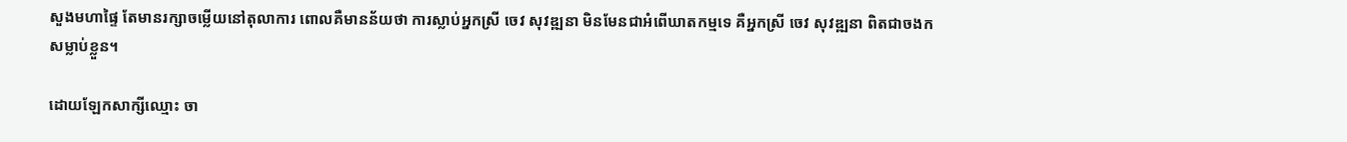សួងមហាផ្ទៃ តែមានរក្សាចម្លើយនៅតុលាការ ពោលគឺមានន័យថា ការស្លាប់អ្នកស្រី ចេវ សុវឌ្ឍនា មិនមែនជាអំពើឃាតកម្មទេ គឺអ្នកស្រី ចេវ សុវឌ្ឍនា ពិតជាចងកសម្លាប់ខ្លួន។

ដោយឡែកសាក្សីឈ្មោះ ចា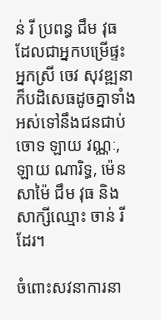ន់ រី ប្រពន្ធ ជឹម វុធ ដែលជាអ្នកបម្រើផ្ទះអ្នកស្រី ចេវ សុវឌ្ឍនា ក៏បដិសេធដូចគ្នាទាំងអស់ទៅនឹងជនជាប់ចោទ ឡាយ វណ្ណៈ, ឡាយ ណារិទ្ធ, ម៉េន សាម៉ៃ ជឹម វុធ និង សាក្សីឈ្មោះ ចាន់ រី ដែរ។

ចំពោះសវនាការនា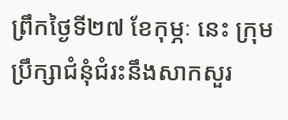ព្រឹកថ្ងៃទី២៧ ខែកុម្ភៈ នេះ ក្រុមប្រឹក្សាជំនុំជំរះនឹងសាកសួរ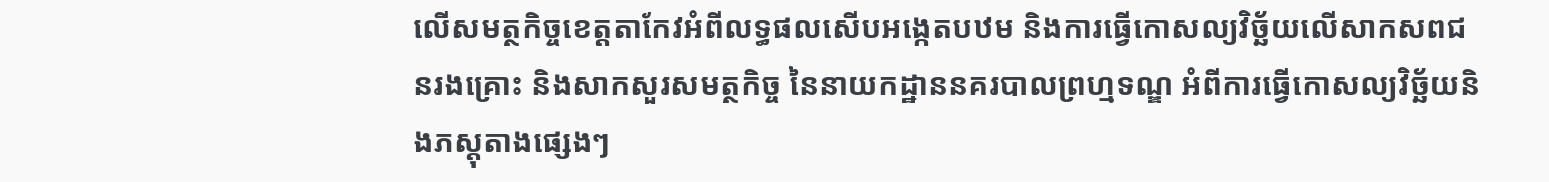លើសមត្ថកិច្ចខេត្តតាកែវអំពីលទ្ធផលសើបអង្កេតបឋម និងការធ្វើកោសល្យវិច្ឆ័យលើសាកសពជនរងគ្រោះ និងសាកសួរសមត្ថកិច្ច នៃនាយកដ្ឋាននគរបាលព្រហ្មទណ្ឌ អំពីការធ្វើកោសល្យវិច្ឆ័យនិងភស្តុតាងផ្សេងៗ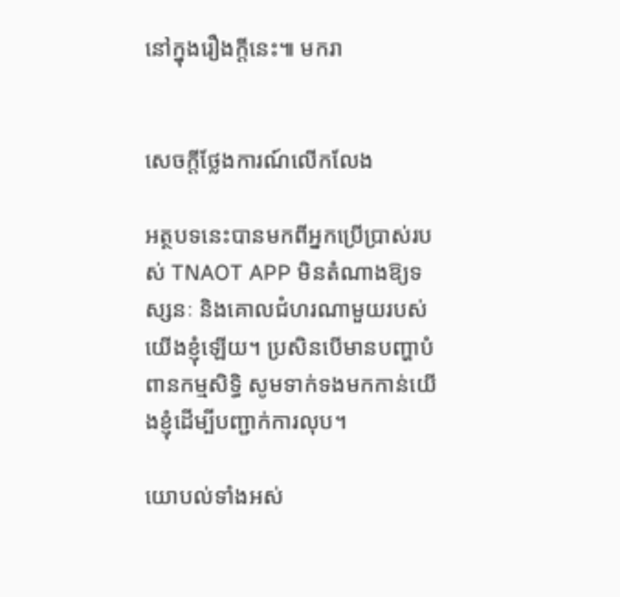នៅក្នុងរឿងក្ដីនេះ៕ មករា


សេចក្តីថ្លែងការណ៍លើកលែង

អត្ថបទនេះបានមកពីអ្នកប្រើប្រាស់របស់ TNAOT APP មិនតំណាងឱ្យទស្សនៈ និងគោលជំហរណាមួយរបស់យើងខ្ញុំឡើយ។ ប្រសិនបើមានបញ្ហាបំពានកម្មសិទ្ធិ សូមទាក់ទងមកកាន់យើងខ្ញុំដើម្បីបញ្ជាក់ការលុប។

យោបល់ទាំងអស់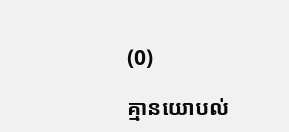(0)

គ្មានយោបល់